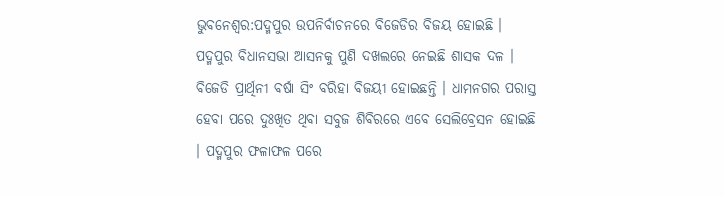ଭୁବନେଶ୍ବର:ପଦ୍ମପୁର ଉପନିର୍ବାଚନରେ ବିଜେଡିର ବିଜୟ ହୋଇଛି । ପଦ୍ମପୁର ବିଧାନସଭା ଆସନକୁ ପୁଣି ଦଖଲରେ ନେଇଛି ଶାସକ ଦଳ । ବିଜେଡି ପ୍ରାର୍ଥିନୀ ବର୍ଷା ସିଂ ବରିହା ବିଜୟୀ ହୋଇଛନ୍ତି । ଧାମନଗର ପରାସ୍ତ ହେବା ପରେ ଦୁଃଖିତ ଥିବା ସବୁଜ ଶିବିରରେ ଏବେ ସେଲିବ୍ରେସନ ହୋଇଛି । ପଦ୍ମପୁର ଫଳାଫଳ ପରେ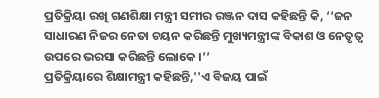ପ୍ରତିକ୍ରିୟା ରଖି ଗଣଶିକ୍ଷା ମନ୍ତ୍ରୀ ସମୀର ରଞ୍ଜନ ଦାସ କହିଛନ୍ତି କି, ‘‘ଜନ ସାଧାରଣ ନିଜର ନେତା ଚୟନ କରିଛନ୍ତି ମୁଖ୍ୟମନ୍ତ୍ରୀଙ୍କ ବିକାଶ ଓ ନେତୃତ୍ବ ଉପରେ ଭରସା କରିଛନ୍ତି ଲୋକେ ।’’
ପ୍ରତିକ୍ରିୟାରେ ଶିକ୍ଷାମନ୍ତ୍ରୀ କହିଛନ୍ତି,''ଏ ବିଜୟ ପାଇଁ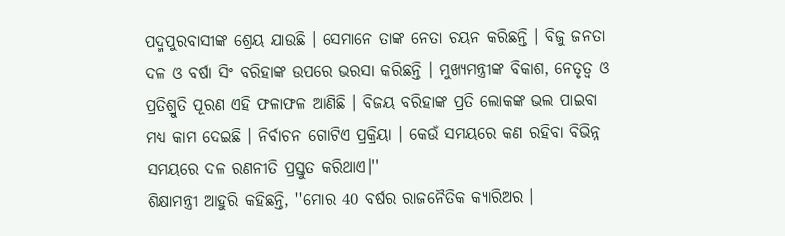ପଦ୍ମପୁରବାସୀଙ୍କ ଶ୍ରେୟ ଯାଉଛି । ସେମାନେ ତାଙ୍କ ନେତା ଚୟନ କରିଛନ୍ତି । ବିଜୁ ଜନତା ଦଳ ଓ ବର୍ଷା ସିଂ ବରିହାଙ୍କ ଉପରେ ଭରସା କରିଛନ୍ତି । ମୁଖ୍ୟମନ୍ତ୍ରୀଙ୍କ ବିକାଶ, ନେତୃତ୍ବ ଓ ପ୍ରତିଶ୍ରୁତି ପୂରଣ ଏହି ଫଳାଫଳ ଆଣିଛି । ବିଜୟ ବରିହାଙ୍କ ପ୍ରତି ଲୋକଙ୍କ ଭଲ ପାଇବା ମଧ୍ୟ କାମ ଦେଇଛି । ନିର୍ବାଚନ ଗୋଟିଏ ପ୍ରକ୍ରିୟା । କେଉଁ ସମୟରେ କଣ ରହିବା ବିଭିନ୍ନ ସମୟରେ ଦଳ ରଣନୀତି ପ୍ରସ୍ତୁତ କରିଥାଏ।''
ଶିକ୍ଷାମନ୍ତ୍ରୀ ଆହୁରି କହିଛନ୍ତି, ''ମୋର 40 ବର୍ଷର ରାଜନୈତିକ କ୍ୟାରିଅର ।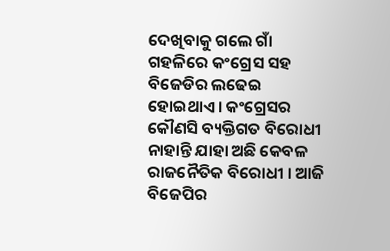ଦେଖିବାକୁ ଗଲେ ଗାଁ ଗହଳିରେ କଂଗ୍ରେସ ସହ ବିଜେଡିର ଲଢେଇ ହୋଇଥାଏ । କଂଗ୍ରେସର କୌଣସି ବ୍ୟକ୍ତିଗତ ବିରୋଧୀ ନାହାନ୍ତି ଯାହା ଅଛି କେବଳ ରାଜନୈତିକ ବିରୋଧୀ । ଆଜି ବିଜେପିର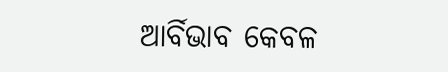ଆର୍ବିଭାବ କେବଳ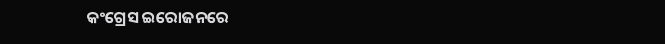କଂଗ୍ରେସ ଇରୋଜନରେ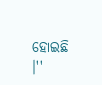ହୋଇଛି ।''